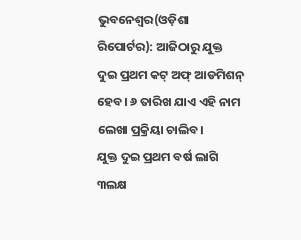ଭୁବନେଶ୍ୱର(ଓଡ଼ିଶା ରିପୋର୍ଟର): ଆଜିଠାରୁ ଯୁକ୍ତ ଦୁଇ ପ୍ରଥମ କଟ୍ ଅଫ୍ ଆଡମିଶନ୍ ହେବ। ୬ ତାରିଖ ଯାଏ ଏହି ନାମ ଲେଖା ପ୍ରକ୍ରିୟା ଚାଲିବ।
ଯୁକ୍ତ ଦୁଇ ପ୍ରଥମ ବର୍ଷ ଲାଗି ୩ଲକ୍ଷ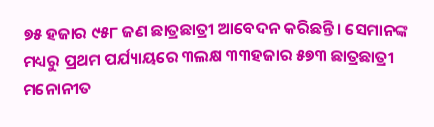୭୫ ହଜାର ୯୫୮ ଜଣ ଛାତ୍ରଛାତ୍ରୀ ଆବେଦନ କରିଛନ୍ତି। ସେମାନଙ୍କ ମଧ୍ୟରୁ ପ୍ରଥମ ପର୍ଯ୍ୟାୟରେ ୩ଲକ୍ଷ ୩୩ହଜାର ୫୭୩ ଛାତ୍ରଛାତ୍ରୀ ମନୋନୀତ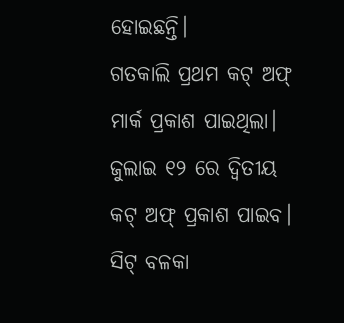ହୋଇଛନ୍ତି।
ଗତକାଲି ପ୍ରଥମ କଟ୍ ଅଫ୍ ମାର୍କ ପ୍ରକାଶ ପାଇଥିଲା। ଜୁଲାଇ ୧୨ ରେ ଦ୍ୱିତୀୟ କଟ୍ ଅଫ୍ ପ୍ରକାଶ ପାଇବ। ସିଟ୍ ବଳକା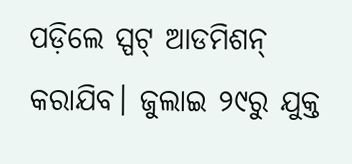ପଡ଼ିଲେ ସ୍ପଟ୍ ଆଡମିଶନ୍ କରାଯିବ। ଜୁଲାଇ ୨୯ରୁ ଯୁକ୍ତ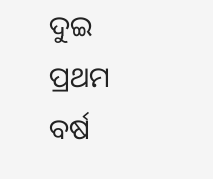ଦୁଇ ପ୍ରଥମ ବର୍ଷ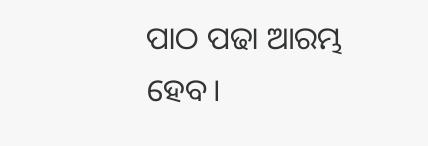ପାଠ ପଢା ଆରମ୍ଭ ହେବ।